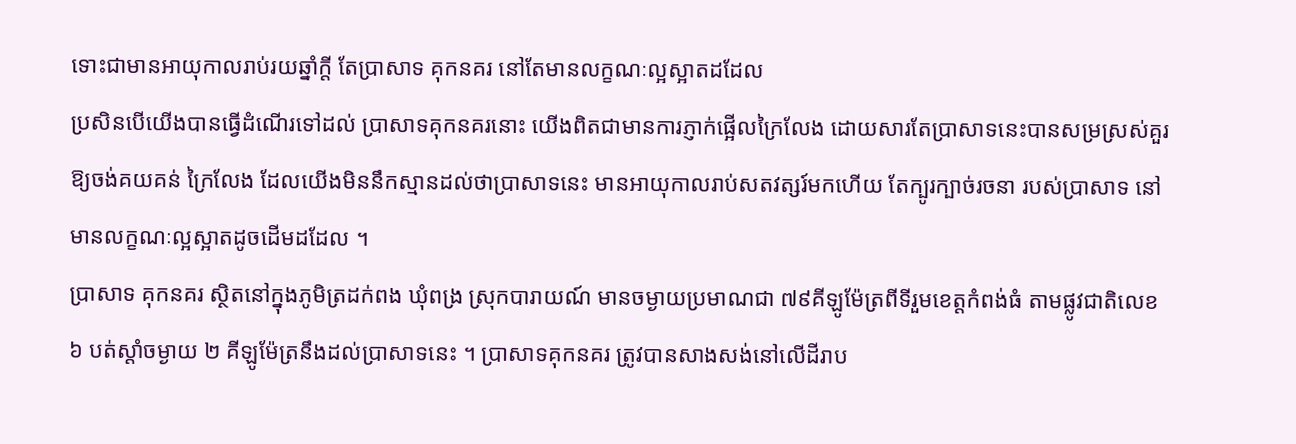ទោះជាមានអាយុកាលរាប់រយឆ្នាំក្តី តែប្រាសាទ គុកនគរ នៅតែមានលក្ខណៈល្អស្អាតដដែល
ប្រសិនបើយើងបានធ្វើដំណើរទៅដល់ ប្រាសាទគុកនគរនោះ យើងពិតជាមានការភ្ញាក់ផ្អើលក្រៃលែង ដោយសារតែប្រាសាទនេះបានសម្រស្រស់គួរឱ្យចង់គយគន់ ក្រៃលែង ដែលយើងមិននឹកស្មានដល់ថាប្រាសាទនេះ មានអាយុកាលរាប់សតវត្សរ៍មកហើយ តែក្បូរក្បាច់រចនា របស់ប្រាសាទ នៅមានលក្ខណៈល្អស្អាតដូចដើមដដែល ។
ប្រាសាទ គុកនគរ ស្ថិតនៅក្នុងភូមិត្រដក់ពង ឃុំពង្រ ស្រុកបារាយណ៍ មានចម្ងាយប្រមាណជា ៧៩គីឡូម៉ែត្រពីទីរួមខេត្តកំពង់ធំ តាមផ្លូវជាតិលេខ ៦ បត់ស្តាំចម្ងាយ ២ គីឡូម៉ែត្រនឹងដល់ប្រាសាទនេះ ។ ប្រាសាទគុកនគរ ត្រូវបានសាងសង់នៅលើដីរាប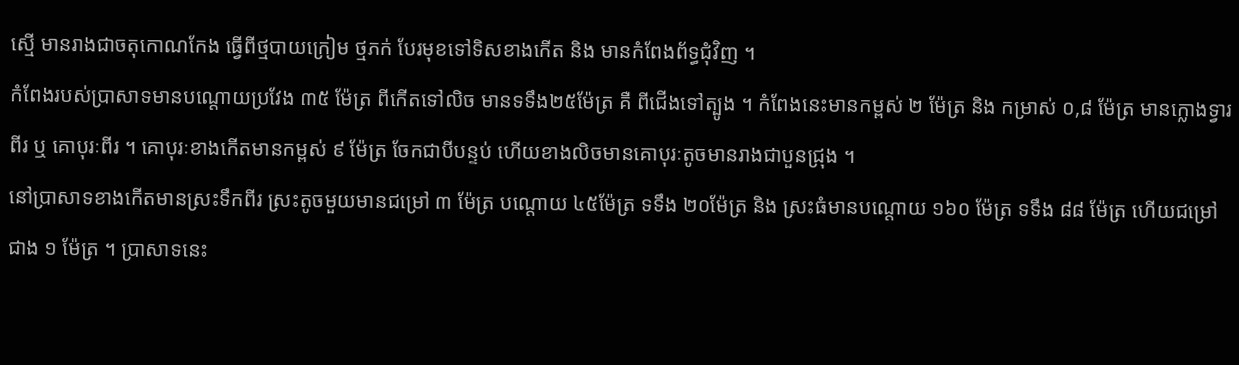ស្មើ មានរាងជាចតុកោណកែង ធ្វើពីថ្មបាយក្រៀម ថ្មភក់ បែរមុខទៅទិសខាងកើត និង មានកំពែងព័ទ្ធជុំវិញ ។
កំពែងរបស់ប្រាសាទមានបណ្តោយប្រវែង ៣៥ ម៉ែត្រ ពីកើតទៅលិច មានទទឹង២៥ម៉ែត្រ គឺ ពីជើងទៅត្បូង ។ កំពែងនេះមានកម្ពស់ ២ ម៉ែត្រ និង កម្រាស់ ០,៨ ម៉ែត្រ មានក្លោងទ្វារពីរ ឬ គោបុរៈពីរ ។ គោបុរៈខាងកើតមានកម្ពស់ ៩ ម៉ែត្រ ចែកជាបីបន្ទប់ ហើយខាងលិចមានគោបុរៈតូចមានរាងជាបួនជ្រុង ។
នៅប្រាសាទខាងកើតមានស្រះទឹកពីរ ស្រះតូចមួយមានជម្រៅ ៣ ម៉ែត្រ បណ្តោយ ៤៥ម៉ែត្រ ទទឹង ២០ម៉ែត្រ និង ស្រះធំមានបណ្តោយ ១៦០ ម៉ែត្រ ទទឹង ៨៨ ម៉ែត្រ ហើយជម្រៅជាង ១ ម៉ែត្រ ។ ប្រាសាទនេះ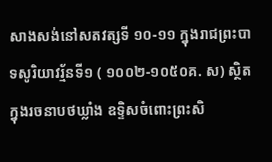សាងសង់នៅសតវត្សទី ១០-១១ ក្នុងរាជព្រះបាទសូរិយាវរ្ម័នទី១ ( ១០០២-១០៥០គ. ស) ស្ថិតក្នុងរចនាបថឃ្លាំង ឧទ្ទិសចំពោះព្រះសិ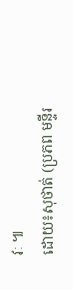វៈ ៕
ដោយ៖សុថាត់ (ប្រភព មន្ទីរ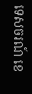ទេសចរណ៍ ខេ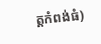ត្តកំពង់ធំ)